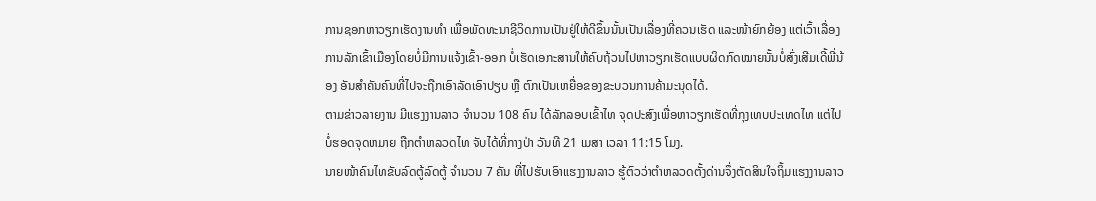ການຊອກຫາວຽກເຮັດງານທຳ ເພື່ອພັດທະນາຊີວິດການເປັນຢູ່ໃຫ້ດີຂຶ້ນນັ້ນເປັນເລື່ອງທີ່ຄວນເຮັດ ແລະໜ້າຍົກຍ້ອງ ແຕ່ເວົ້າເລື່ອງການລັກເຂົ້າເມືອງໂດຍບໍ່ມີການແຈ້ງເຂົ້າ-ອອກ ບໍ່ເຮັດເອກະສານໃຫ້ຄົບຖ້ວນໄປຫາວຽກເຮັດແບບຜິດກົດໝາຍນັ້ນບໍ່ສົ່ງເສີມເດີ້ພີ່ນ້ອງ ອັນສຳຄັນຄົນທີ່ໄປຈະຖືກເອົາລັດເອົາປຽບ ຫຼື ຕົກເປັນເຫຍື່ອຂອງຂະບວນການຄ້າມະນຸດໄດ້.
ຕາມຂ່າວລາຍງານ ມີແຮງງານລາວ ຈຳນວນ 108 ຄົນ ໄດ້ລັກລອບເຂົ້າໄທ ຈຸດປະສົງເພື່ອຫາວຽກເຮັດທີ່ກຸງເທບປະເທດໄທ ແຕ່ໄປບໍ່ຮອດຈຸດຫມາຍ ຖືກຕຳຫລວດໄທ ຈັບໄດ້ທີ່ກາງປ່າ ວັນທີ 21 ເມສາ ເວລາ 11:15 ໂມງ.
ນາຍໜ້າຄົນໄທຂັບລົດຕູ້ລົດຕູ້ ຈຳນວນ 7 ຄັນ ທີ່ໄປຮັບເອົາແຮງງານລາວ ຮູ້ຕົວວ່າຕຳຫລວດຕັ້ງດ່ານຈຶ່ງຕັດສິນໃຈຖິ້ມແຮງງານລາວ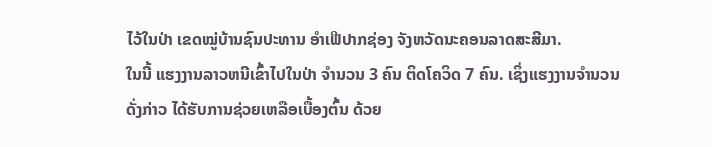ໄວ້ໃນປ່າ ເຂດໝູ່ບ້ານຊົນປະທານ ອຳເຟີປາກຊ່ອງ ຈັງຫວັດນະຄອນລາດສະສີມາ.
ໃນນີ້ ແຮງງານລາວຫນີເຂົ້າໄປໃນປ່າ ຈຳນວນ 3 ຄົນ ຕິດໂຄວິດ 7 ຄົນ. ເຊິ່ງແຮງງານຈຳນວນດັ່ງກ່າວ ໄດ້ຮັບການຊ່ວຍເຫລືອເບື້ອງຕົ້ນ ດ້ວຍ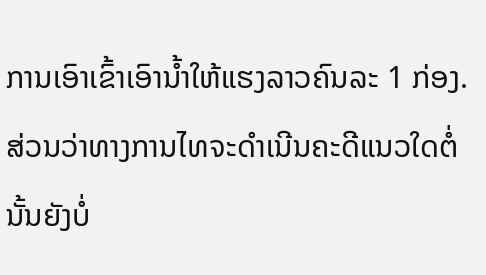ການເອົາເຂົ້າເອົານ້ຳໃຫ້ແຮງລາວຄົນລະ 1 ກ່ອງ.
ສ່ວນວ່າທາງການໄທຈະດຳເນີນຄະດີແນວໃດຕໍ່ນັ້ນຍັງບໍ່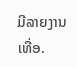ມີລາຍງານເທື່ອ.